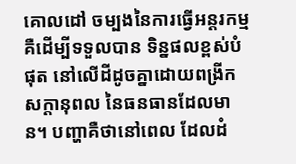គោលដៅ ចម្បងនៃការធ្វើអន្តរកម្ម គឺដើម្បីទទួលបាន ទិន្នផលខ្ពស់បំផុត នៅលើដីដូចគ្នាដោយពង្រីកសក្តានុពល នៃធនធានដែលមាន។ បញ្ហាគឺថានៅពេល ដែលដំ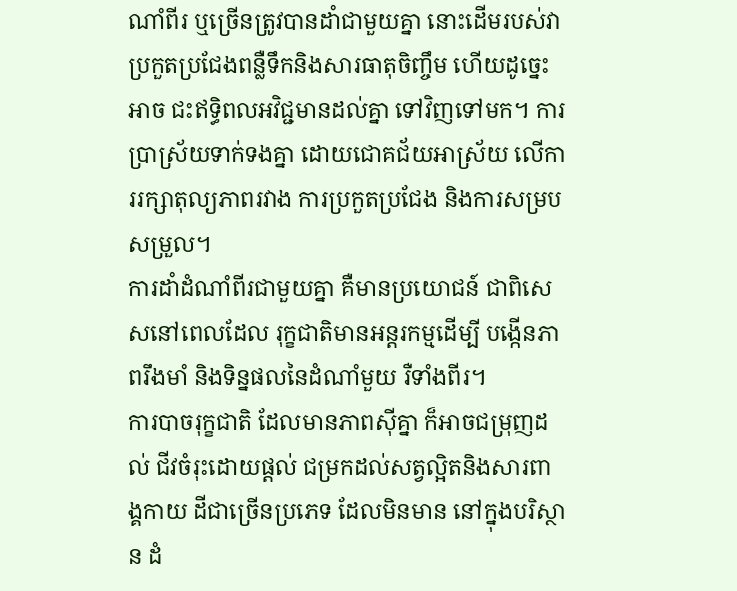ណាំពីរ ឬច្រើនត្រូវបានដាំជាមួយគ្នា នោះដើមរបស់វា ប្រកួតប្រជែងពន្លឺទឹកនិងសារធាតុចិញ្ចឹម ហើយដូច្នេះអាច ជះឥទ្ធិពលអវិជ្ជមានដល់គ្នា ទៅវិញទៅមក។ ការប្រាស្រ័យទាក់ទងគ្នា ដោយជោគជ័យអាស្រ័យ លើការរក្សាតុល្យភាពរវាង ការប្រកួតប្រជែង និងការសម្របសម្រួល។
ការដាំដំណាំពីរជាមួយគ្នា គឺមានប្រយោជន៍ ជាពិសេសនៅពេលដែល រុក្ខជាតិមានអន្តរកម្មដើម្បី បង្កើនភាពរឹងមាំ និងទិន្នផលនៃដំណាំមួយ រឺទាំងពីរ។
ការបាចរុក្ខជាតិ ដែលមានភាពស៊ីគ្នា ក៏អាចជម្រុញដល់ ជីវចំរុះដោយផ្តល់ ជម្រកដល់សត្វល្អិតនិងសារពាង្គកាយ ដីជាច្រើនប្រភេទ ដែលមិនមាន នៅក្នុងបរិស្ថាន ដំ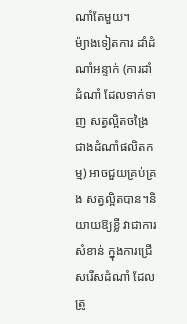ណាំតែមួយ។
ម៉្យាងទៀតការ ដាំដំណាំអន្ទាក់ (ការដាំដំណាំ ដែលទាក់ទាញ សត្វល្អិតចង្រៃជាងដំណាំផលិតកម្ម) អាចជួយគ្រប់គ្រង សត្វល្អិតបាន។និយាយឱ្យខ្លី វាជាការសំខាន់ ក្នុងការជ្រើសរើសដំណាំ ដែលត្រូ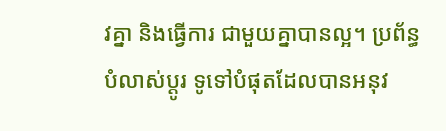វគ្នា និងធ្វើការ ជាមួយគ្នាបានល្អ។ ប្រព័ន្ធបំលាស់ប្តូរ ទូទៅបំផុតដែលបានអនុវ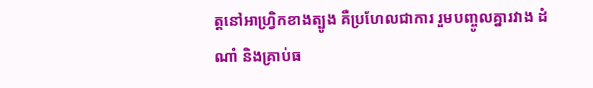ត្តនៅអាហ្រ្វិកខាងត្បូង គឺប្រហែលជាការ រួមបញ្ចូលគ្នារវាង ដំណាំ និងគ្រាប់ធ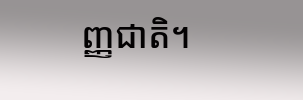ញ្ញជាតិ។